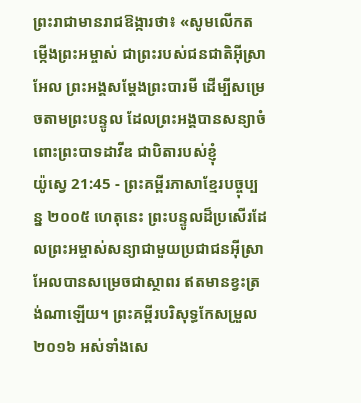ព្រះរាជាមានរាជឱង្ការថា៖ «សូមលើកតម្កើងព្រះអម្ចាស់ ជាព្រះរបស់ជនជាតិអ៊ីស្រាអែល ព្រះអង្គសម្តែងព្រះបារមី ដើម្បីសម្រេចតាមព្រះបន្ទូល ដែលព្រះអង្គបានសន្យាចំពោះព្រះបាទដាវីឌ ជាបិតារបស់ខ្ញុំ
យ៉ូស្វេ 21:45 - ព្រះគម្ពីរភាសាខ្មែរបច្ចុប្បន្ន ២០០៥ ហេតុនេះ ព្រះបន្ទូលដ៏ប្រសើរដែលព្រះអម្ចាស់សន្យាជាមួយប្រជាជនអ៊ីស្រាអែលបានសម្រេចជាស្ថាពរ ឥតមានខ្វះត្រង់ណាឡើយ។ ព្រះគម្ពីរបរិសុទ្ធកែសម្រួល ២០១៦ អស់ទាំងសេ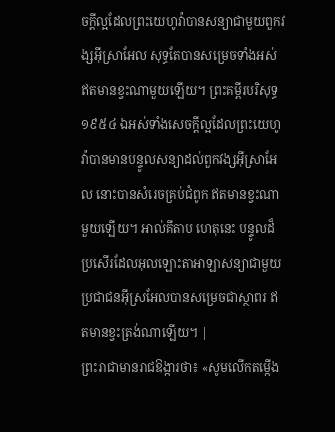ចក្ដីល្អដែលព្រះយេហូវ៉ាបានសន្យាជាមួយពួកវង្សអ៊ីស្រាអែល សុទ្ធតែបានសម្រេចទាំងអស់ ឥតមានខ្វះណាមួយឡើយ។ ព្រះគម្ពីរបរិសុទ្ធ ១៩៥៤ ឯអស់ទាំងសេចក្ដីល្អដែលព្រះយេហូវ៉ាបានមានបន្ទូលសន្យាដល់ពួកវង្សអ៊ីស្រាអែល នោះបានសំរេចគ្រប់ជំពូក ឥតមានខ្វះណាមួយឡើយ។ អាល់គីតាប ហេតុនេះ បន្ទូលដ៏ប្រសើរដែលអុលឡោះតាអាឡាសន្យាជាមួយប្រជាជនអ៊ីស្រអែលបានសម្រេចជាស្ថាពរ ឥតមានខ្វះត្រង់ណាឡើយ។ |
ព្រះរាជាមានរាជឱង្ការថា៖ «សូមលើកតម្កើង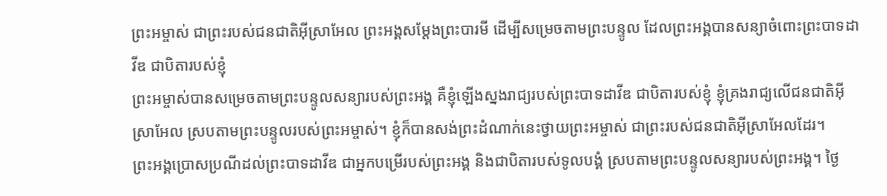ព្រះអម្ចាស់ ជាព្រះរបស់ជនជាតិអ៊ីស្រាអែល ព្រះអង្គសម្តែងព្រះបារមី ដើម្បីសម្រេចតាមព្រះបន្ទូល ដែលព្រះអង្គបានសន្យាចំពោះព្រះបាទដាវីឌ ជាបិតារបស់ខ្ញុំ
ព្រះអម្ចាស់បានសម្រេចតាមព្រះបន្ទូលសន្យារបស់ព្រះអង្គ គឺខ្ញុំឡើងស្នងរាជ្យរបស់ព្រះបាទដាវីឌ ជាបិតារបស់ខ្ញុំ ខ្ញុំគ្រងរាជ្យលើជនជាតិអ៊ីស្រាអែល ស្របតាមព្រះបន្ទូលរបស់ព្រះអម្ចាស់។ ខ្ញុំក៏បានសង់ព្រះដំណាក់នេះថ្វាយព្រះអម្ចាស់ ជាព្រះរបស់ជនជាតិអ៊ីស្រាអែលដែរ។
ព្រះអង្គប្រោសប្រណីដល់ព្រះបាទដាវីឌ ជាអ្នកបម្រើរបស់ព្រះអង្គ និងជាបិតារបស់ទូលបង្គំ ស្របតាមព្រះបន្ទូលសន្យារបស់ព្រះអង្គ។ ថ្ងៃ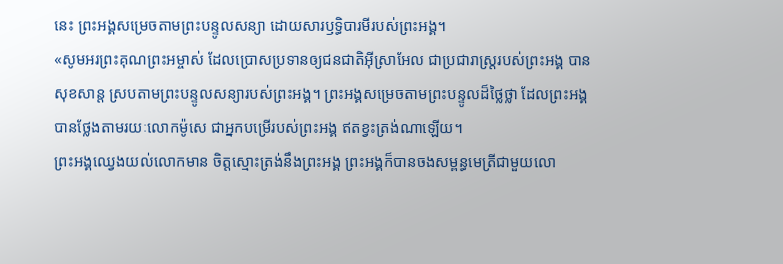នេះ ព្រះអង្គសម្រេចតាមព្រះបន្ទូលសន្យា ដោយសារឫទ្ធិបារមីរបស់ព្រះអង្គ។
«សូមអរព្រះគុណព្រះអម្ចាស់ ដែលប្រោសប្រទានឲ្យជនជាតិអ៊ីស្រាអែល ជាប្រជារាស្ត្ររបស់ព្រះអង្គ បានសុខសាន្ត ស្របតាមព្រះបន្ទូលសន្យារបស់ព្រះអង្គ។ ព្រះអង្គសម្រេចតាមព្រះបន្ទូលដ៏ថ្លៃថ្លា ដែលព្រះអង្គបានថ្លែងតាមរយៈលោកម៉ូសេ ជាអ្នកបម្រើរបស់ព្រះអង្គ ឥតខ្វះត្រង់ណាឡើយ។
ព្រះអង្គឈ្វេងយល់លោកមាន ចិត្តស្មោះត្រង់នឹងព្រះអង្គ ព្រះអង្គក៏បានចងសម្ពន្ធមេត្រីជាមួយលោ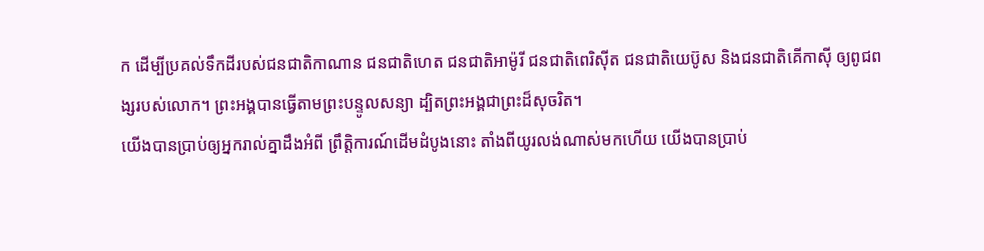ក ដើម្បីប្រគល់ទឹកដីរបស់ជនជាតិកាណាន ជនជាតិហេត ជនជាតិអាម៉ូរី ជនជាតិពេរិស៊ីត ជនជាតិយេប៊ូស និងជនជាតិគើកាស៊ី ឲ្យពូជពង្សរបស់លោក។ ព្រះអង្គបានធ្វើតាមព្រះបន្ទូលសន្យា ដ្បិតព្រះអង្គជាព្រះដ៏សុចរិត។
យើងបានប្រាប់ឲ្យអ្នករាល់គ្នាដឹងអំពី ព្រឹត្តិការណ៍ដើមដំបូងនោះ តាំងពីយូរលង់ណាស់មកហើយ យើងបានប្រាប់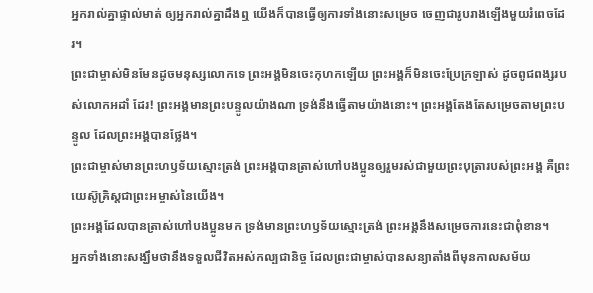អ្នករាល់គ្នាផ្ទាល់មាត់ ឲ្យអ្នករាល់គ្នាដឹងឮ យើងក៏បានធ្វើឲ្យការទាំងនោះសម្រេច ចេញជារូបរាងឡើងមួយរំពេចដែរ។
ព្រះជាម្ចាស់មិនមែនដូចមនុស្សលោកទេ ព្រះអង្គមិនចេះកុហកឡើយ ព្រះអង្គក៏មិនចេះប្រែក្រឡាស់ ដូចពូជពង្សរបស់លោកអដាំ ដែរ! ព្រះអង្គមានព្រះបន្ទូលយ៉ាងណា ទ្រង់នឹងធ្វើតាមយ៉ាងនោះ។ ព្រះអង្គតែងតែសម្រេចតាមព្រះបន្ទូល ដែលព្រះអង្គបានថ្លែង។
ព្រះជាម្ចាស់មានព្រះហឫទ័យស្មោះត្រង់ ព្រះអង្គបានត្រាស់ហៅបងប្អូនឲ្យរួមរស់ជាមួយព្រះបុត្រារបស់ព្រះអង្គ គឺព្រះយេស៊ូគ្រិស្តជាព្រះអម្ចាស់នៃយើង។
ព្រះអង្គដែលបានត្រាស់ហៅបងប្អូនមក ទ្រង់មានព្រះហឫទ័យស្មោះត្រង់ ព្រះអង្គនឹងសម្រេចការនេះជាពុំខាន។
អ្នកទាំងនោះសង្ឃឹមថានឹងទទួលជីវិតអស់កល្បជានិច្ច ដែលព្រះជាម្ចាស់បានសន្យាតាំងពីមុនកាលសម័យ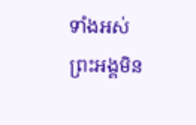ទាំងអស់ ព្រះអង្គមិន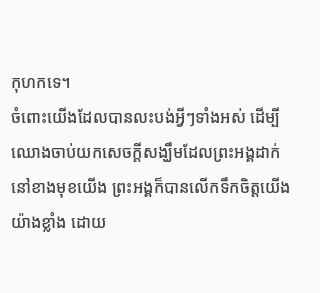កុហកទេ។
ចំពោះយើងដែលបានលះបង់អ្វីៗទាំងអស់ ដើម្បីឈោងចាប់យកសេចក្ដីសង្ឃឹមដែលព្រះអង្គដាក់នៅខាងមុខយើង ព្រះអង្គក៏បានលើកទឹកចិត្តយើងយ៉ាងខ្លាំង ដោយ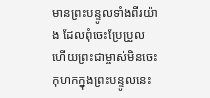មានព្រះបន្ទូលទាំងពីរយ៉ាង ដែលពុំចេះប្រែប្រួល ហើយព្រះជាម្ចាស់មិនចេះកុហកក្នុងព្រះបន្ទូលនេះ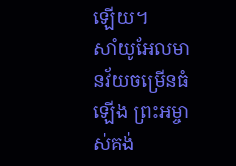ឡើយ។
សាំយូអែលមានវ័យចម្រើនធំឡើង ព្រះអម្ចាស់គង់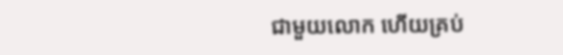ជាមួយលោក ហើយគ្រប់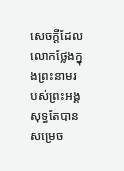សេចក្ដីដែលលោកថ្លែងក្នុងព្រះនាមរបស់ព្រះអង្គ សុទ្ធតែបានសម្រេច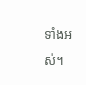ទាំងអស់។